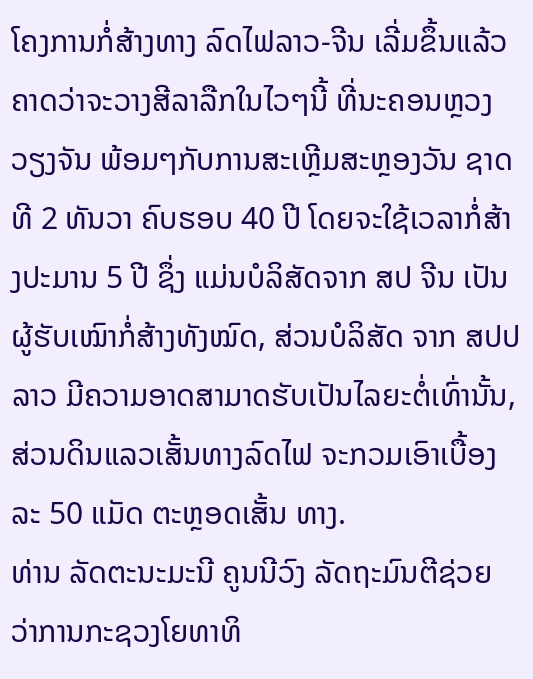ໂຄງການກໍ່ສ້າງທາງ ລົດໄຟລາວ-ຈີນ ເລີ່ມຂຶ້ນແລ້ວ ຄາດວ່າຈະວາງສີລາລືກໃນໄວໆນີ້ ທີ່ນະຄອນຫຼວງວຽງຈັນ ພ້ອມໆກັບການສະເຫຼີມສະຫຼອງວັນ ຊາດທີ 2 ທັນວາ ຄົບຮອບ 40 ປີ ໂດຍຈະໃຊ້ເວລາກໍ່ສ້າງປະມານ 5 ປີ ຊຶ່ງ ແມ່ນບໍລິສັດຈາກ ສປ ຈີນ ເປັນຜູ້ຮັບເໝົາກໍ່ສ້າງທັງໝົດ, ສ່ວນບໍລິສັດ ຈາກ ສປປ ລາວ ມີຄວາມອາດສາມາດຮັບເປັນໄລຍະຕໍ່ເທົ່ານັ້ນ, ສ່ວນດິນແລວເສັ້ນທາງລົດໄຟ ຈະກວມເອົາເບື້ອງລະ 50 ແມັດ ຕະຫຼອດເສັ້ນ ທາງ.
ທ່ານ ລັດຕະນະມະນີ ຄູນນີວົງ ລັດຖະມົນຕີຊ່ວຍ ວ່າການກະຊວງໂຍທາທິ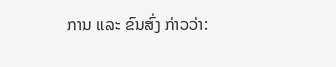ການ ແລະ ຂົນສົ່ງ ກ່າວວ່າ: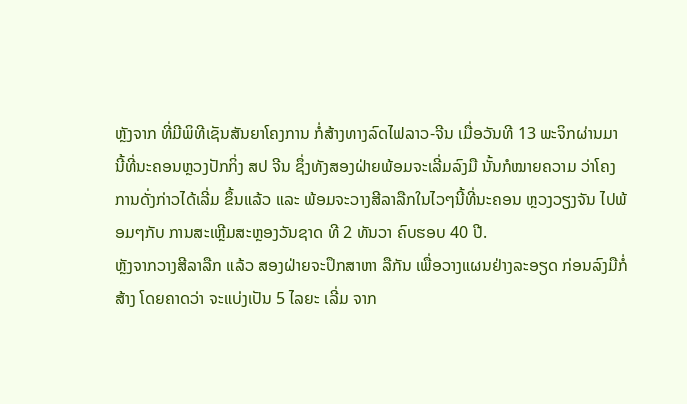ຫຼັງຈາກ ທີ່ມີພິທີເຊັນສັນຍາໂຄງການ ກໍ່ສ້າງທາງລົດໄຟລາວ-ຈີນ ເມື່ອວັນທີ 13 ພະຈິກຜ່ານມາ ນີ້ທີ່ນະຄອນຫຼວງປັກກິ່ງ ສປ ຈີນ ຊຶ່ງທັງສອງຝ່າຍພ້ອມຈະເລີ່ມລົງມື ນັ້ນກໍໝາຍຄວາມ ວ່າໂຄງການດັ່ງກ່າວໄດ້ເລີ່ມ ຂຶ້ນແລ້ວ ແລະ ພ້ອມຈະວາງສີລາລືກໃນໄວໆນີ້ທີ່ນະຄອນ ຫຼວງວຽງຈັນ ໄປພ້ອມໆກັບ ການສະເຫຼີມສະຫຼອງວັນຊາດ ທີ 2 ທັນວາ ຄົບຮອບ 40 ປີ.
ຫຼັງຈາກວາງສີລາລືກ ແລ້ວ ສອງຝ່າຍຈະປຶກສາຫາ ລືກັນ ເພື່ອວາງແຜນຢ່າງລະອຽດ ກ່ອນລົງມືກໍ່ສ້າງ ໂດຍຄາດວ່າ ຈະແບ່ງເປັນ 5 ໄລຍະ ເລີ່ມ ຈາກ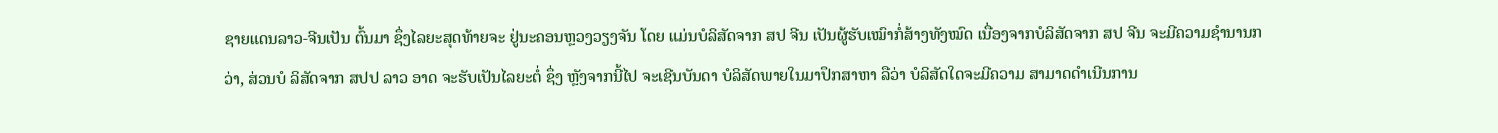ຊາຍແດນລາວ-ຈີນເປັນ ຕົ້ນມາ ຊຶ່ງໄລຍະສຸດທ້າຍຈະ ຢູ່ນະຄອນຫຼວງວຽງຈັນ ໂດຍ ແມ່ນບໍລິສັດຈາກ ສປ ຈີນ ເປັນຜູ້ຮັບເໝົາກໍ່ສ້າງທັງໝົດ ເນື່ອງຈາກບໍລິສັດຈາກ ສປ ຈີນ ຈະມີຄວາມຊຳນານກວ່າ, ສ່ວນບໍ ລິສັດຈາກ ສປປ ລາວ ອາດ ຈະຮັບເປັນໄລຍະຕໍ່ ຊຶ່ງ ຫຼັງຈາກນີ້ໄປ ຈະເຊີນບັນດາ ບໍລິສັດພາຍໃນມາປຶກສາຫາ ລືວ່າ ບໍລິສັດໃດຈະມີຄວາມ ສາມາດດຳເນີນການ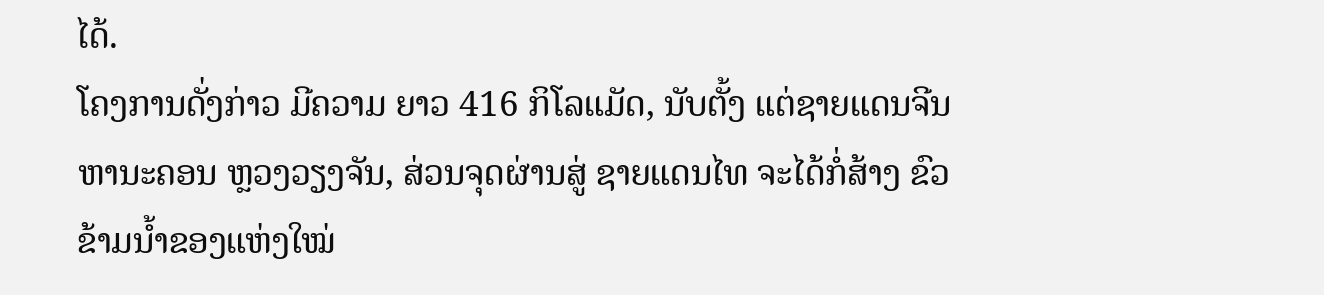ໄດ້.
ໂຄງການດັ່ງກ່າວ ມີຄວາມ ຍາວ 416 ກິໂລແມັດ, ນັບຕັ້ງ ແຕ່ຊາຍແດນຈີນຫານະຄອນ ຫຼວງວຽງຈັນ, ສ່ວນຈຸດຜ່ານສູ່ ຊາຍແດນໄທ ຈະໄດ້ກໍ່ສ້າງ ຂົວຂ້າມນໍ້າຂອງແຫ່ງໃໝ່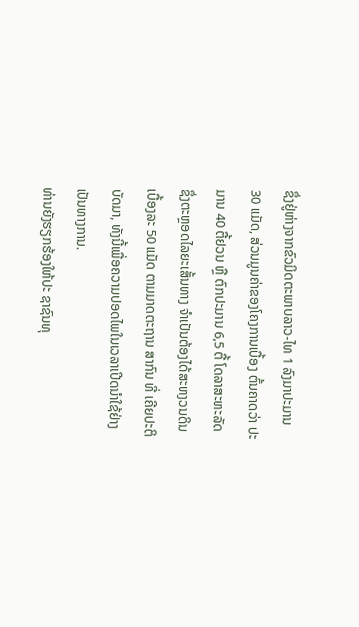ຊຶ່ງຢູ່ຫ່າງຈາກຂົວມິດຕະພາບລາວ-ໄທ 1 ລົງມາປະມານ 30 ແມັດ, ສ່ວນມູນຄ່າຂອງໂຄງການເບື້ອງ ຕົ້ນຄາດວ່າ ປະມານ 40 ຕື້ຢວນ ຫຼື ຕົກປະມານ 6,5 ຕື້ ໂດລາສະຫະລັດ ຊຶ່ງຕະຫຼອດໄລຍະເສັ້ນທາງ ຈຳເປັນຕ້ອງໄດ້ສະຫງວນດິນເບື້ອງລະ 50 ແມັດ ຕາມມາດຕະຖານ ສາກົນ ທີ່ ເຄີຍປະຕິບັດມາ, ທັງນີ້ເພື່ອຄວາມປອດໄພໃນເວລາເປີດນຳໃຊ້ຢ່າງເປັນທາງການ.
ທ່ານຍັງຮຽກຮ້ອງໃຫ້ປະ ຊາຊົນທຸ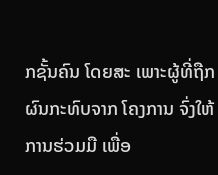ກຊັ້ນຄົນ ໂດຍສະ ເພາະຜູ້ທີ່ຖືກຜົນກະທົບຈາກ ໂຄງການ ຈົ່ງໃຫ້ການຮ່ວມມື ເພື່ອ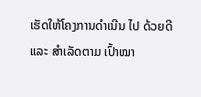ເຮັດໃຫ້ໂຄງການດຳເນີນ ໄປ ດ້ວຍດີ ແລະ ສຳເລັດຕາມ ເປົ້າໝາ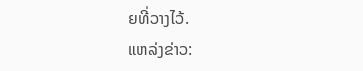ຍທີ່ວາງໄວ້.
ແຫລ່ງຂ່າວ: